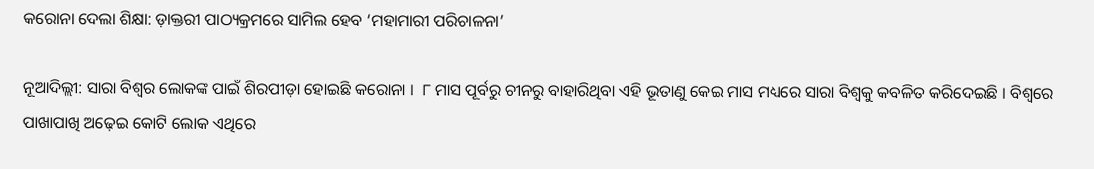କରୋନା ଦେଲା ଶିକ୍ଷା: ଡ଼ାକ୍ତରୀ ପାଠ୍ୟକ୍ରମରେ ସାମିଲ ହେବ ‘ମହାମାରୀ ପରିଚାଳନା’

ନୂଆଦିଲ୍ଲୀ: ସାରା ବିଶ୍ବର ଲୋକଙ୍କ ପାଇଁ ଶିରପୀଡ଼ା ହୋଇଛି କରୋନା ।  ୮ ମାସ ପୂର୍ବରୁ ଚୀନରୁ ବାହାରିଥିବା ଏହି ଭୂତାଣୁ କେଇ ମାସ ମଧ୍ୟରେ ସାରା ବିଶ୍ବକୁ କବଳିତ କରିଦେଇଛି । ବିଶ୍ବରେ ପାଖାପାଖି ଅଢ଼େଇ କୋଟି ଲୋକ ଏଥିରେ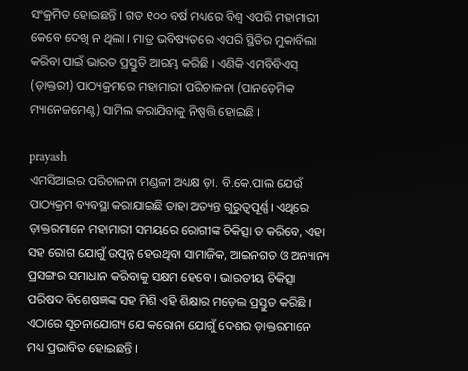ସଂକ୍ରମିତ ହୋଇଛନ୍ତି । ଗତ ୧୦୦ ବର୍ଷ ମଧ୍ୟରେ ବିଶ୍ବ ଏପରି ମହାମାରୀ କେବେ ଦେଖି ନ ଥିଲା । ମାତ୍ର ଭବିଷ୍ୟତରେ ଏପରି ସ୍ଥିତିର ମୁକାବିଲା କରିବା ପାଇଁ ଭାରତ ପ୍ରସ୍ତୁତି ଆରମ୍ଭ କରିଛି । ଏଣିକି ଏମବିବିଏସ୍ (ଡ଼ାକ୍ତରୀ) ପାଠ୍ୟକ୍ରମରେ ମହାମାରୀ ପରିଚାଳନା (ପାନଡ଼େମିକ ମ୍ୟାନେଜମେଣ୍ଟ) ସାମିଲ କରାଯିବାକୁ ନିଷ୍ପତ୍ତି ହୋଇଛି ।

prayash
ଏମସିଆଇର ପରିଚାଳନା ମଣ୍ଡଳୀ ଅଧ୍ୟକ୍ଷ ଡ଼ା. ବି.କେ.ପାଲ ଯେଉଁ ପାଠ୍ୟକ୍ରମ ବ୍ୟବସ୍ଥା କରାଯାଇଛି ତାହା ଅତ୍ୟନ୍ତ ଗୁରୁତ୍ବପୂର୍ଣ୍ଣ। ଏଥିରେ ଡ଼ାକ୍ତରମାନେ ମହାମାରୀ ସମୟରେ ରୋଗୀଙ୍କ ଚିକିତ୍ସା ତ କରିବେ, ଏହା ସହ ରୋଗ ଯୋଗୁଁ ଉତ୍ପନ୍ନ ହେଉଥିବା ସାମାଜିକ, ଆଇନଗତ ଓ ଅନ୍ୟାନ୍ୟ ପ୍ରସଙ୍ଗର ସମାଧାନ କରିବାକୁ ସକ୍ଷମ ହେବେ । ଭାରତୀୟ ଚିକିତ୍ସା ପରିଷଦ ବିଶେଷଜ୍ଞଙ୍କ ସହ ମିଶି ଏହି ଶିକ୍ଷାର ମଡ଼େଲ ପ୍ରସ୍ତୁତ କରିଛି । ଏଠାରେ ସୂଚନାଯୋଗ୍ୟ ଯେ କରୋନା ଯୋଗୁଁ ଦେଶର ଡ଼ାକ୍ତରମାନେ ମଧ୍ୟ ପ୍ରଭାବିତ ହୋଇଛନ୍ତି ।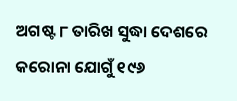ଅଗଷ୍ଟ ୮ ତାରିଖ ସୁଦ୍ଧା ଦେଶରେ କରୋନା ଯୋଗୁଁ ୧୯୬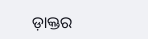ଡ଼ାକ୍ତର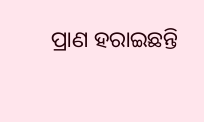ପ୍ରାଣ ହରାଇଛନ୍ତି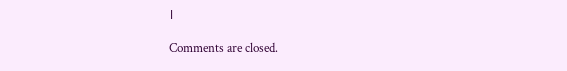।

Comments are closed.